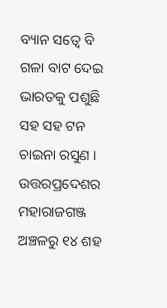ବ୍ୟାନ ସତ୍ୱେ ବି ଗଳା ବାଟ ଦେଇ ଭାରତକୁ ପଶୁଛି ସହ ସହ ଟନ ଚାଇନା ରସୁଣ । ଉତ୍ତରପ୍ରଦେଶର ମହାରାଜଗଞ୍ଜ ଅଞ୍ଚଳରୁ ୧୪ ଶହ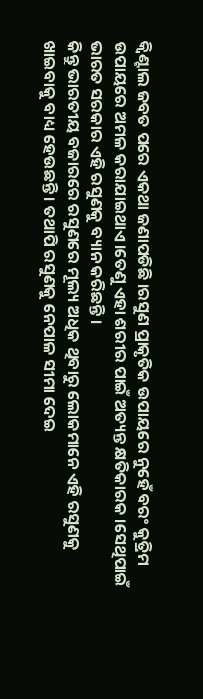କ୍ବିଣ୍ଟାଲ ଜବତ ପରେ ଏକଥା ଜଣାପଡିଛି ।ରସୁଣ ପ୍ରାକୃତିକ ଉପାୟରେ ନୁହେଁ ବରଂ କୁତ୍ରିମ ଉପାୟରେ ଅମଳ କରାଯାଇଥାଏ।ତେଣୁ ଏହା ଶରୀର ପାଇଁ ଅତ୍ୟନ୍ତ କ୍ଷତିକାରକ ।ସେଥିପାଇଁ ଭାରତ ସରକାର ଏହି ରସୁଣକୁ ବ୍ୟାନ କରିଛନ୍ତି ।
କିନ୍ତୁ ଭାରତୀୟ ବଜାରରେ ରସୁଣରେ ମୂଲ୍ୟ ଅଧିକ ଥିବାରୁ ଲୋକମାନେ ଏହି ରସୁଣକୁ ଖାଇବାକୁ ବାଧ୍ୟ ହେଉଛନ୍ତି । ତଥାପି ରସୁଣକୁ ନେପାଳ ସୀମା ଦେଇ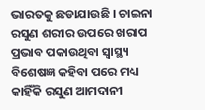ଭାରତକୁ ଛଡାଯାଉଛି । ଚାଇନା ରସୁଣ ଶରୀର ଉପରେ ଖରାପ ପ୍ରଭାବ ପକାଉଥିବା ସ୍ବାସ୍ଥ୍ୟ ବିଶେଷଜ୍ଞ କହିବା ପରେ ମଧ୍ୟ କାହିଁକି ରସୁଣ ଆମଦାନୀ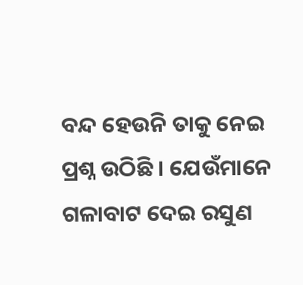ବନ୍ଦ ହେଉନି ତାକୁ ନେଇ ପ୍ରଶ୍ନ ଉଠିଛି । ଯେଉଁମାନେ ଗଳାବାଟ ଦେଇ ରସୁଣ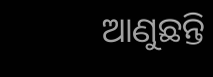ଆଣୁଛନ୍ତି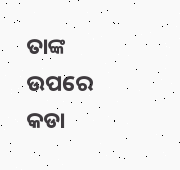ତାଙ୍କ ଉପରେ କଡା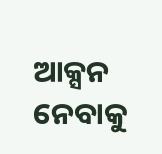ଆକ୍ସନ ନେବାକୁ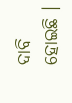ଦାବି ହୋଇଛି ।